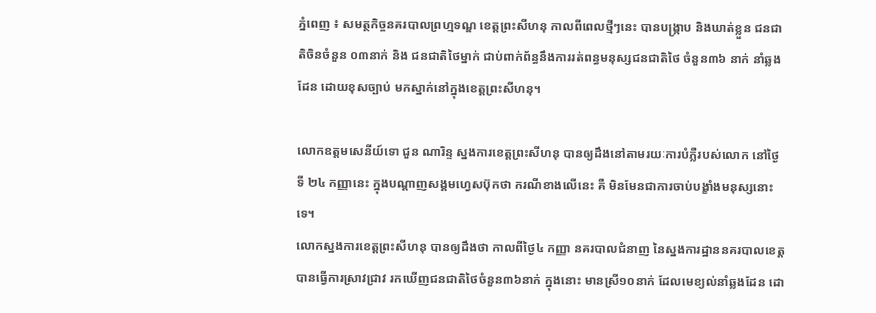ភ្នំពេញ ៖ សមត្ថកិច្ចនគរបាលព្រហ្មទណ្ឌ ខេត្តព្រះសីហនុ កាលពីពេលថ្មីៗនេះ បានបង្ក្រាប និងឃាត់ខ្លួន ជនជាតិចិនចំនួន ០៣នាក់ និង ជនជាតិថៃម្នាក់ ជាប់ពាក់ព័ន្ធនឹងការរត់ពន្ធមនុស្សជនជាតិថៃ ចំនួន៣៦ នាក់ នាំឆ្លងដែន ដោយខុសច្បាប់ មកស្នាក់នៅក្នុងខេត្តព្រះសីហនុ។

លោកឧត្តមសេនីយ៍ទោ ជួន ណារិន្ទ ស្នងការខេត្តព្រះសីហនុ បានឲ្យដឹងនៅតាមរយៈការបំភ្លឺរបស់លោក នៅថ្ងៃទី ២៤ កញ្ញានេះ ក្នុងបណ្តាញសង្គមហ្វេសប៊ុកថា ករណីខាងលើនេះ គឺ មិនមែនជាការចាប់បង្ខាំងមនុស្សនោះទេ។
លោកស្នងការខេត្តព្រះសីហនុ បានឲ្យដឹងថា កាលពីថ្ងៃ៤ កញ្ញា នគរបាលជំនាញ នៃស្នងការដ្ឋាននគរបាលខេត្តបានធ្វើការស្រាវជ្រាវ រកឃើញជនជាតិថៃចំនួន៣៦នាក់ ក្នុងនោះ មានស្រី១០នាក់ ដែលមេខ្យល់នាំឆ្លងដែន ដោ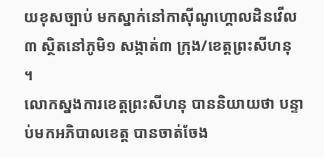យខុសច្បាប់ មកស្នាក់នៅកាស៊ីណូហ្គោលដិនវើល៣ ស្ថិតនៅភូមិ១ សង្កាត់៣ ក្រុង/ខេត្តព្រះសីហនុ ។
លោកស្នងការខេត្តព្រះសីហនុ បាននិយាយថា បន្ទាប់មកអភិបាលខេត្ត បានចាត់ចែង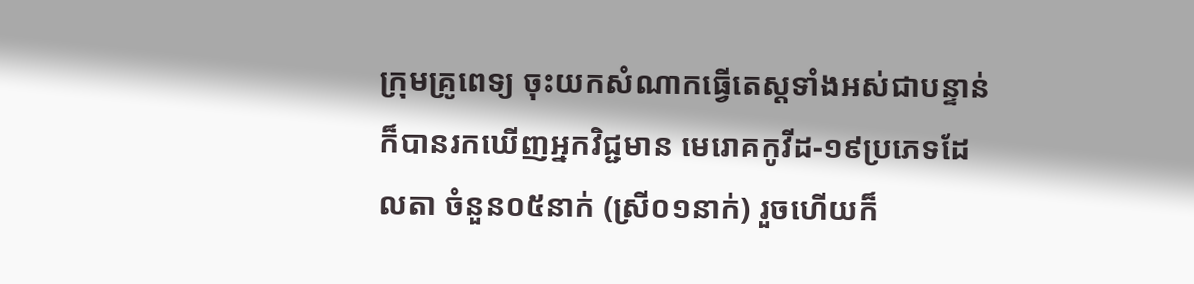ក្រុមគ្រូពេទ្យ ចុះយកសំណាកធ្វើតេស្តទាំងអស់ជាបន្ទាន់ ក៏បានរកឃើញអ្នកវិជ្ជមាន មេរោគកូវីដ-១៩ប្រភេទដែលតា ចំនួន០៥នាក់ (ស្រី០១នាក់) រួចហើយក៏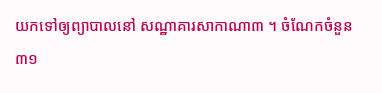យកទៅឲ្យព្យាបាលនៅ សណ្ឋាគារសាកាណា៣ ។ ចំណែកចំនួន ៣១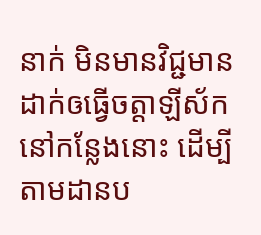នាក់ មិនមានវិជ្ជមានដាក់ឲធ្វើចត្តាឡីស័ក នៅកន្លែងនោះ ដើម្បីតាមដានប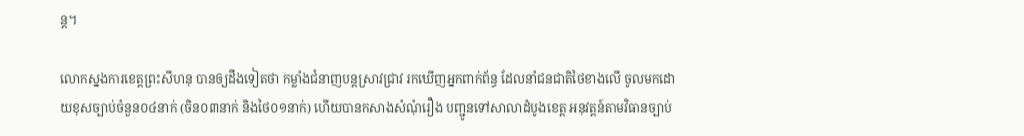ន្ត។

លោកស្នងការខេត្តព្រះសីហនុ បានឲ្យដឹងទៀតថា កម្លាំងជំនាញបន្តស្រាវជ្រាវ រកឃើញអ្នកពាក់ព័ន្ធ ដែលនាំជនជាតិថៃខាងលើ ចូលមកដោយខុសច្បាប់ចំនួន០៤នាក់ (ចិន០៣នាក់ និងថៃ០១នាក់) ហើយបានកសាងសំណុំរឿង បញ្ជូនទៅសាលាដំបូងខេត្ត អនុវត្តន៍តាមវិធានច្បាប់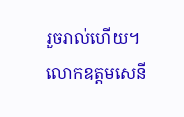រួចរាល់ហើយ។
លោកឧត្តមសេនី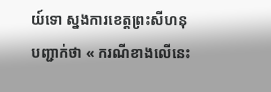យ៍ទោ ស្នងការខេត្តព្រះសីហនុ បញ្ជាក់ថា « ករណីខាងលើនេះ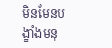មិនមែនបង្ខាំងមនុ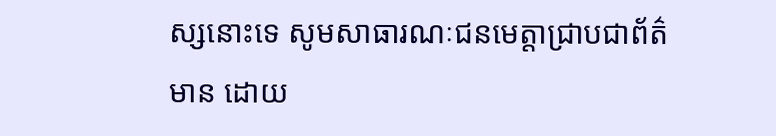ស្សនោះទេ សូមសាធារណៈជនមេត្តាជ្រាបជាព័ត៌មាន ដោយ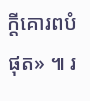ក្ដីគោរពបំផុត» ៕ រ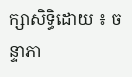ក្សាសិទ្ធិដោយ ៖ ចន្ទាភា